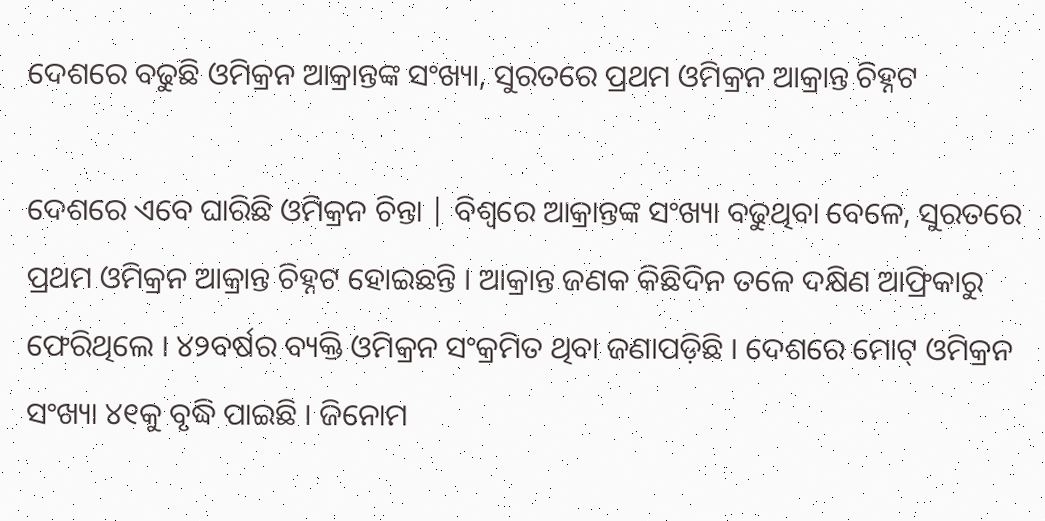ଦେଶରେ ବଢୁଛି ଓମିକ୍ରନ ଆକ୍ରାନ୍ତଙ୍କ ସଂଖ୍ୟା, ସୁରତରେ ପ୍ରଥମ ଓମିକ୍ରନ ଆକ୍ରାନ୍ତ ଚିହ୍ନଟ

ଦେଶରେ ଏବେ ଘାରିଛି ଓମିକ୍ରନ ଚିନ୍ତା | ବିଶ୍ୱରେ ଆକ୍ରାନ୍ତଙ୍କ ସଂଖ୍ୟା ବଢୁଥିବା ବେଳେ, ସୁରତରେ ପ୍ରଥମ ଓମିକ୍ରନ ଆକ୍ରାନ୍ତ ଚିହ୍ନଟ ହୋଇଛନ୍ତି । ଆକ୍ରାନ୍ତ ଜଣକ କିଛିଦିନ ତଳେ ଦକ୍ଷିଣ ଆଫ୍ରିକାରୁ ଫେରିଥିଲେ । ୪୨ବର୍ଷର ବ୍ୟକ୍ତି ଓମିକ୍ରନ ସଂକ୍ରମିତ ଥିବା ଜଣାପଡ଼ିଛି । ଦେଶରେ ମୋଟ୍ ଓମିକ୍ରନ ସଂଖ୍ୟା ୪୧କୁ ବୃଦ୍ଧି ପାଇଛି । ଜିନୋମ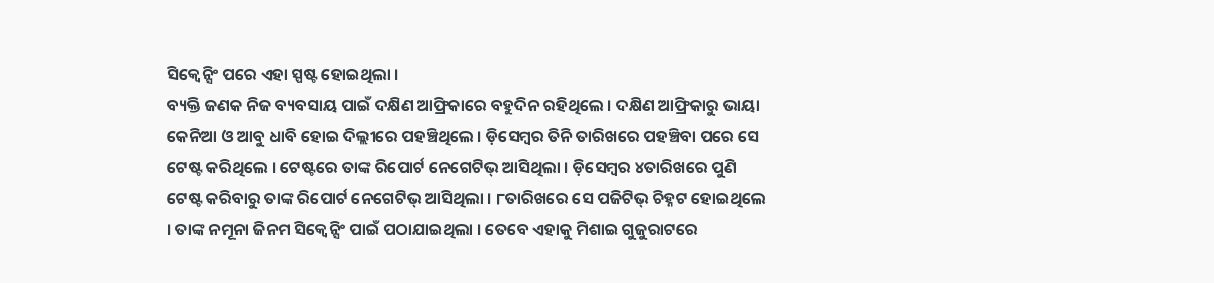ସିକ୍ୱେନ୍ସିଂ ପରେ ଏହା ସ୍ପଷ୍ଟ ହୋଇଥିଲା ।
ବ୍ୟକ୍ତି ଜଣକ ନିଜ ବ୍ୟବସାୟ ପାଇଁ ଦକ୍ଷିଣ ଆଫ୍ରିକାରେ ବହୁଦିନ ରହିଥିଲେ । ଦକ୍ଷିଣ ଆଫ୍ରିକାରୁ ଭାୟା କେନିଆ ଓ ଆବୁ ଧାବି ହୋଇ ଦିଲ୍ଲୀରେ ପହଞ୍ଚିଥିଲେ । ଡ଼ିସେମ୍ବର ତିନି ତାରିଖରେ ପହଞ୍ଚିବା ପରେ ସେ ଟେଷ୍ଟ କରିଥିଲେ । ଟେଷ୍ଟରେ ତାଙ୍କ ରିପୋର୍ଟ ନେଗେଟିଭ୍ ଆସିଥିଲା । ଡ଼ିସେମ୍ବର ୪ତାରିଖରେ ପୁଣି ଟେଷ୍ଟ କରିବାରୁ ତାଙ୍କ ରିପୋର୍ଟ ନେଗେଟିଭ୍ ଆସିଥିଲା । ୮ତାରିଖରେ ସେ ପଜିଟିଭ୍ ଚିହ୍ନଟ ହୋଇଥିଲେ । ତାଙ୍କ ନମୂନା ଜିନମ ସିକ୍ୱେନ୍ସିଂ ପାଇଁ ପଠାଯାଇଥିଲା । ତେବେ ଏହାକୁ ମିଶାଇ ଗୁଜୁରାଟରେ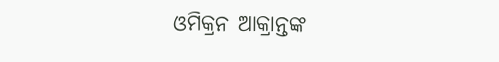ଓମିକ୍ରନ ଆକ୍ରାନ୍ତଙ୍କ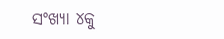ସଂଖ୍ୟା ୪କୁ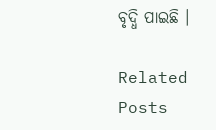ବୃଦ୍ଧି ପାଇଛି ।

Related Posts